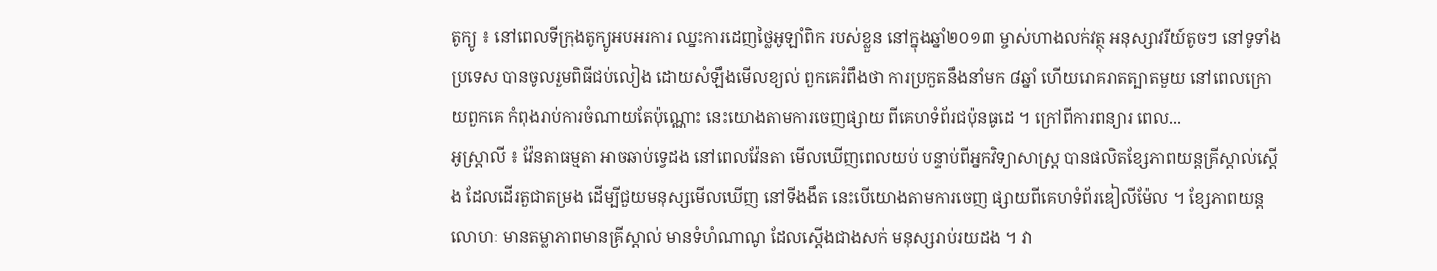តូក្យូ ៖ នៅពេលទីក្រុងតូក្យូអបអរការ ឈ្នះការដេញថ្លៃអូឡាំពិក របស់ខ្លួន នៅក្នុងឆ្នាំ២០១៣ ម្ចាស់ហាងលក់វត្ថុ អនុស្សាវរីយ៍តូចៗ នៅទូទាំងប្រទេស បានចូលរួមពិធីជប់លៀង ដោយសំឡឹងមើលខ្យល់ ពួកគេរំពឹងថា ការប្រកួតនឹងនាំមក ៨ឆ្នាំ ហើយរោគរាតត្បាតមួយ នៅពេលក្រោយពួកគេ កំពុងរាប់ការចំណាយតែប៉ុណ្ណោះ នេះយោងតាមការចេញផ្សាយ ពីគេហទំព័រជប៉ុនធូដេ ។ ក្រៅពីការពន្យារ ពេល...
អូស្រ្តាលី ៖ វ៉ែនតាធម្មតា អាចឆាប់ទ្វេដង នៅពេលវ៉ែនតា មើលឃើញពេលយប់ បន្ទាប់ពីអ្នកវិទ្យាសាស្ត្រ បានផលិតខ្សែភាពយន្តគ្រីស្តាល់ស្តើង ដែលដើរតួជាតម្រង ដើម្បីជួយមនុស្សមើលឃើញ នៅទីងងឹត នេះបើយោងតាមការចេញ ផ្សាយពីគេហទំព័រឌៀលីម៉ែល ។ ខ្សែភាពយន្តលោហៈ មានតម្លាភាពមានគ្រីស្តាល់ មានទំហំណាណូ ដែលស្តើងជាងសក់ មនុស្សរាប់រយដង ។ វា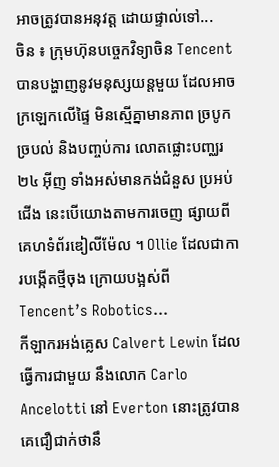អាចត្រូវបានអនុវត្ត ដោយផ្ទាល់ទៅ...
ចិន ៖ ក្រុមហ៊ុនបច្ចេកវិទ្យាចិន Tencent បានបង្ហាញនូវមនុស្សយន្តមួយ ដែលអាចក្រឡេកលើផ្ទៃ មិនស្មើគ្នាមានភាព ច្របូកច្របល់ និងបញ្ចប់ការ លោតផ្លោះបញ្ឈរ ២៤ អ៊ីញ ទាំងអស់មានកង់ជំនួស ប្រអប់ជើង នេះបើយោងតាមការចេញ ផ្សាយពីគេហទំព័រឌៀលីម៉ែល ។ Ollie ដែលជាការបង្កើតថ្មីចុង ក្រោយបង្អស់ពី Tencent’s Robotics...
កីឡាករអង់គ្លេស Calvert Lewin ដែលធ្វើការជាមួយ នឹងលោក Carlo Ancelotti នៅ Everton នោះត្រូវបានគេជឿជាក់ថានឹ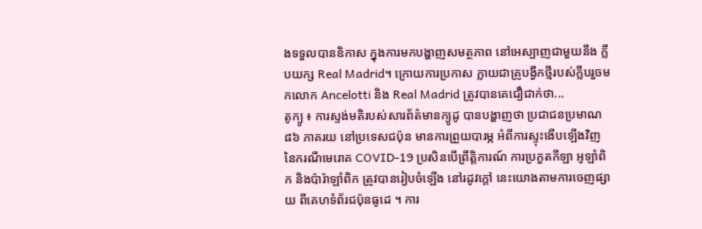ងទទួលបានឧិកាស ក្នុងការមកបង្ហាញសមត្ថភាព នៅអេស្បាញជាមួយនឹង ក្លឹបយក្ស Real Madrid។ ក្រោយការប្រកាស ក្លាយជាគ្រូបង្វឹកថ្មីរបស់ក្លឹបរួចមកលោក Ancelotti និង Real Madrid ត្រូវបានគេជឿជាក់ថា...
តូក្យូ ៖ ការស្ទង់មតិរបស់សារព័ត៌មានក្យូដូ បានបង្ហាញថា ប្រជាជនប្រមាណ ៨៦ ភាគរយ នៅប្រទេសជប៉ុន មានការព្រួយបារម្ភ អំពីការស្ទុះងើបឡើងវិញ នៃករណីមេរោគ COVID-19 ប្រសិនបើព្រឹត្តិការណ៍ ការប្រកួតកីឡា អូឡាំពិក និងប៉ារ៉ាឡាំពិក ត្រូវបានរៀបចំឡើង នៅរដូវក្តៅ នេះយោងតាមការចេញផ្សាយ ពីគេហទំព័រជប៉ុនធូដេ ។ ការ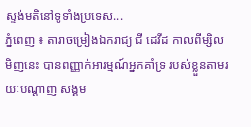ស្ទង់មតិនៅទូទាំងប្រទេស...
ភ្នំពេញ ៖ តារាចម្រៀងឯករាជ្យ ជី ដេវីដ កាលពីម្សិលមិញនេះ បានពញ្ញាក់អារម្មណ៍អ្នកគាំទ្រ របស់ខ្លួនតាមរយៈបណ្ដាញ សង្គម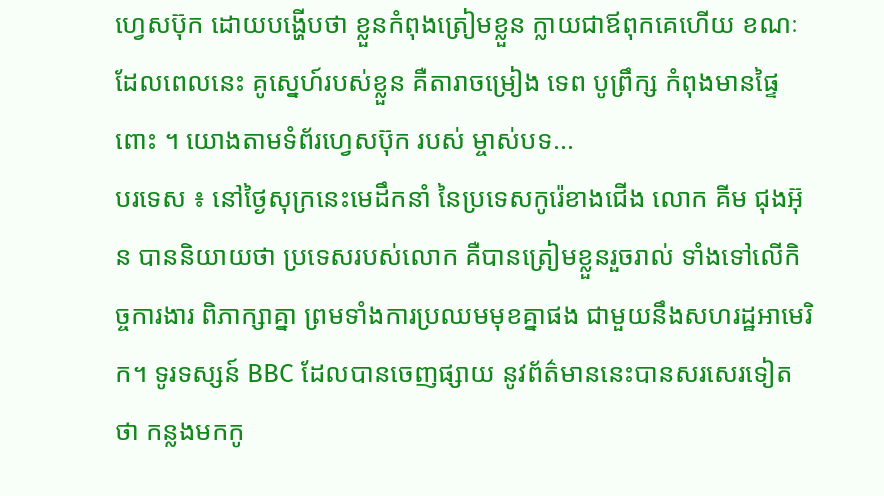ហ្វេសប៊ុក ដោយបង្ហើបថា ខ្លួនកំពុងត្រៀមខ្លួន ក្លាយជាឪពុកគេហើយ ខណៈដែលពេលនេះ គូស្នេហ៍របស់ខ្លួន គឺតារាចម្រៀង ទេព បូព្រឹក្ស កំពុងមានផ្ទៃពោះ ។ យោងតាមទំព័រហ្វេសប៊ុក របស់ ម្ចាស់បទ...
បរទេស ៖ នៅថ្ងៃសុក្រនេះមេដឹកនាំ នៃប្រទេសកូរ៉េខាងជើង លោក គីម ជុងអ៊ុន បាននិយាយថា ប្រទេសរបស់លោក គឺបានត្រៀមខ្លួនរួចរាល់ ទាំងទៅលើកិច្ចការងារ ពិភាក្សាគ្នា ព្រមទាំងការប្រឈមមុខគ្នាផង ជាមួយនឹងសហរដ្ឋអាមេរិក។ ទូរទស្សន៍ BBC ដែលបានចេញផ្សាយ នូវព័ត៌មាននេះបានសរសេរទៀតថា កន្លងមកកូ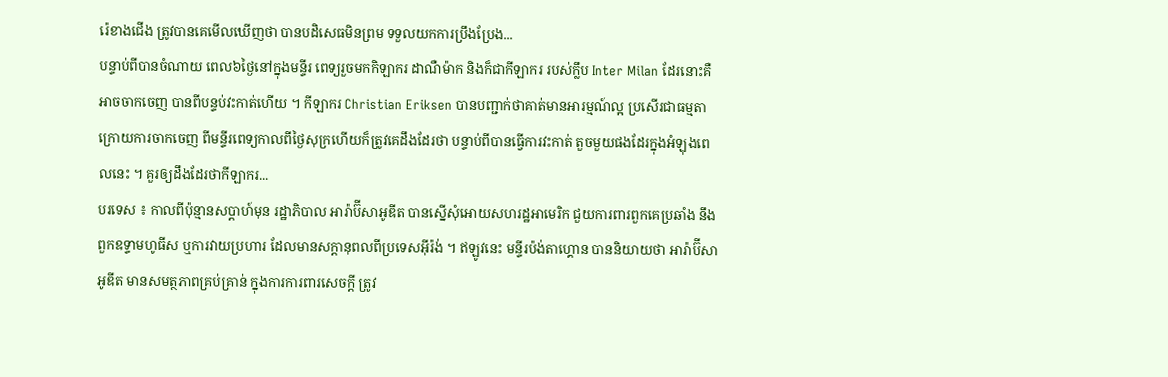រ៉េខាងជើង ត្រូវបានគេមើលឃើញថា បានបដិសេធមិនព្រម ទទួលយកការប្រឹងប្រែង...
បន្ទាប់ពីបានចំណាយ ពេល៦ថ្ងៃនៅក្នុងមន្ទីរ ពេទ្យរួចមកកិឡាករ ដាណឺម៉ាក និងក៏ជាកីឡាករ របស់ក្លឹប Inter Milan ដែរនោះគឺអាចចាកចេញ បានពីបន្ទប់វះកាត់ហើយ ។ កីឡាករ Christian Eriksen បានបញ្ជាក់ថាគាត់មានអារម្មណ៍ល្អ ប្រសើរជាធម្មតា ក្រោយការចាកចេញ ពីមន្ទីរពេទ្យកាលពីថ្ងៃសុក្រហើយក៏ត្រូវគេដឹងដែរថា បន្ទាប់ពីបានធ្វើការវះកាត់ តួចមួយផងដែរក្នុងអំឡុងពេលនេះ ។ គួរឲ្យដឹងដែរថាកីឡាករ...
បរទេស ៖ កាលពីប៉ុន្មានសប្តាហ៍មុន រដ្ឋាភិបាល អារ៉ាប៊ីសាអូឌីត បានស្នើសុំអោយសហរដ្ឋអាមេរិក ជួយការពារពួកគេប្រឆាំង នឹងពួកឧទ្ទាមហូធីស ឬការវាយប្រហារ ដែលមានសក្តានុពលពីប្រទេសអ៊ីរ៉ង់ ។ ឥឡូវនេះ មន្ទីរប៉ង់តាហ្គោន បាននិយាយថា អារ៉ាប៊ីសាអូឌីត មានសមត្ថភាពគ្រប់គ្រាន់ ក្នុងការការពារសេចក្តី ត្រូវ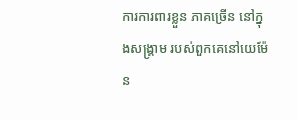ការការពារខ្លួន ភាគច្រើន នៅក្នុងសង្គ្រាម របស់ពួកគេនៅយេម៉ែន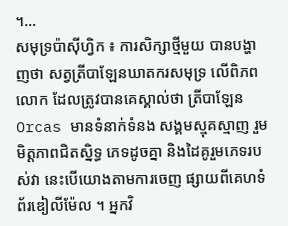។...
សមុទ្រប៉ាស៊ីហ្វិក ៖ ការសិក្សាថ្មីមួយ បានបង្ហាញថា សត្វត្រីបាឡែនឃាតករសមុទ្រ លើពិភពលោក ដែលត្រូវបានគេស្គាល់ថា ត្រីបាឡែន Orcas មានទំនាក់ទំនង សង្គមស្មុគស្មាញ រួមមិត្តភាពជិតស្និទ្ធ ភេទដូចគ្នា និងដៃគូរួមភេទរបស់វា នេះបើយោងតាមការចេញ ផ្សាយពីគេហទំព័រឌៀលីម៉ែល ។ អ្នកវិ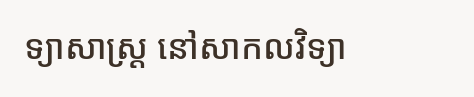ទ្យាសាស្ត្រ នៅសាកលវិទ្យា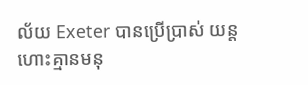ល័យ Exeter បានប្រើប្រាស់ យន្តហោះគ្មានមនុ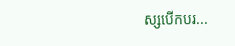ស្សបើកបរ...